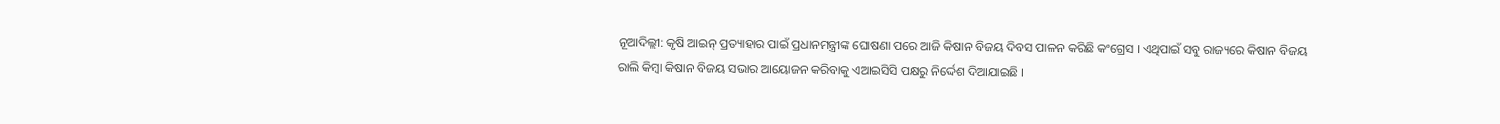ନୂଆଦିଲ୍ଲୀ: କୃଷି ଆଇନ୍ ପ୍ରତ୍ୟାହାର ପାଇଁ ପ୍ରଧାନମନ୍ତ୍ରୀଙ୍କ ଘୋଷଣା ପରେ ଆଜି କିଷାନ ବିଜୟ ଦିବସ ପାଳନ କରିଛି କଂଗ୍ରେସ । ଏଥିପାଇଁ ସବୁ ରାଜ୍ୟରେ କିଷାନ ବିଜୟ ରାଲି କିମ୍ବା କିଷାନ ବିଜୟ ସଭାର ଆୟୋଜନ କରିବାକୁ ଏଆଇସିସି ପକ୍ଷରୁ ନିର୍ଦ୍ଦେଶ ଦିଆଯାଇଛି ।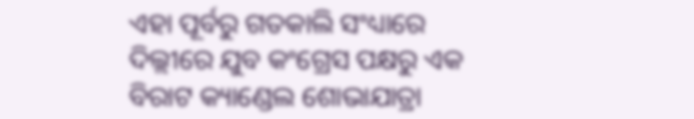ଏହା ପୂର୍ବରୁ ଗତକାଲି ସଂଧ୍ୟାରେ ଦିଲ୍ଲୀରେ ଯୁବ କଂଗ୍ରେସ ପକ୍ଷରୁ ଏକ ବିରାଟ କ୍ୟାଣ୍ଡେଲ ଶୋଭାଯାତ୍ରା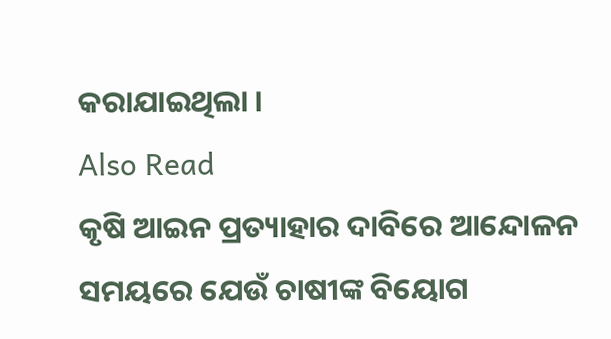କରାଯାଇଥିଲା ।
Also Read
କୃଷି ଆଇନ ପ୍ରତ୍ୟାହାର ଦାବିରେ ଆନ୍ଦୋଳନ ସମୟରେ ଯେଉଁ ଚାଷୀଙ୍କ ବିୟୋଗ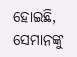ହୋଇଛି, ସେମାନଙ୍କୁ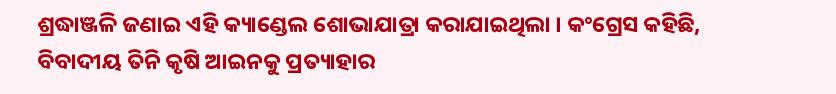ଶ୍ରଦ୍ଧାଞ୍ଜଳି ଜଣାଇ ଏହି କ୍ୟାଣ୍ଡେଲ ଶୋଭାଯାତ୍ରା କରାଯାଇଥିଲା । କଂଗ୍ରେସ କହିଛି, ବିବାଦୀୟ ତିନି କୃଷି ଆଇନକୁ ପ୍ରତ୍ୟାହାର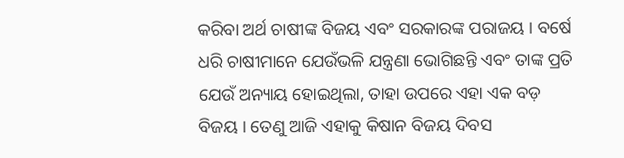କରିବା ଅର୍ଥ ଚାଷୀଙ୍କ ବିଜୟ ଏବଂ ସରକାରଙ୍କ ପରାଜୟ । ବର୍ଷେ ଧରି ଚାଷୀମାନେ ଯେଉଁଭଳି ଯନ୍ତ୍ରଣା ଭୋଗିଛନ୍ତି ଏବଂ ତାଙ୍କ ପ୍ରତି ଯେଉଁ ଅନ୍ୟାୟ ହୋଇଥିଲା, ତାହା ଉପରେ ଏହା ଏକ ବଡ଼ ବିଜୟ । ତେଣୁ ଆଜି ଏହାକୁ କିଷାନ ବିଜୟ ଦିବସ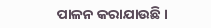ପାଳନ କରାଯାଉଛି ।